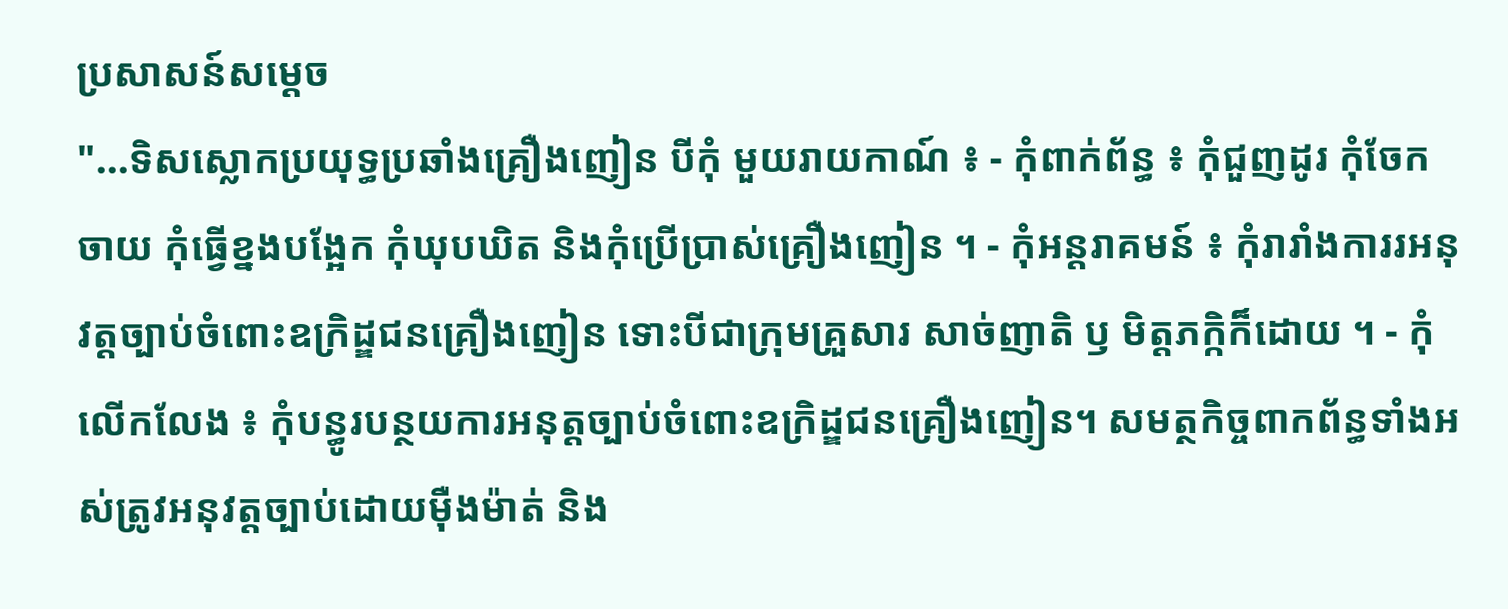ប្រសាសន៍សម្តេច
"...ទិសស្លោកប្រយុទ្ធប្រឆាំងគ្រឿងញៀន បីកុំ មួយរាយកាណ៍ ៖ - កុំពាក់ព័ន្ធ ៖ កុំជួញដូរ កុំចែកចាយ កុំធ្វើខ្នងបង្អែក កុំឃុបឃិត និងកុំប្រើប្រាស់គ្រឿងញៀន ។ - កុំអន្តរាគមន៍ ៖ កុំរារាំងការរអនុវត្តច្បាប់ចំពោះឧក្រិដ្ឌជនគ្រឿងញៀន ទោះបីជាក្រុមគ្រួសារ សាច់ញាតិ ឫ មិត្តភក្កិក៏ដោយ ។ - កុំលើកលែង ៖ កុំបន្ធូរបន្ថយការអនុត្តច្បាប់ចំពោះឧក្រិដ្ឌជនគ្រឿងញៀន។ សមត្ថកិច្ចពាកព័ន្ធទាំងអស់ត្រូវអនុវត្តច្បាប់ដោយមុឺងម៉ាត់ និង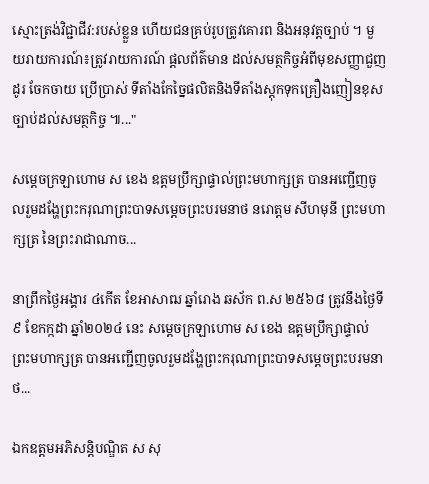ស្មោះត្រង់វិជ្ជាជីវ:របស់ខ្លួន ហើយជនគ្រប់រូបត្រូវគោរព និងអនុវត្តច្បាប់ ។ មួយរាយការណ៍៖ត្រូវរាយការណ៍ ផ្តលព័ត៌មាន ដល់សមត្ថកិច្ចអំពីមុខសញ្ញាជួញដូរ ចែកចាយ ប្រើប្រាស់ ទីតាំងកែច្នៃផលិតនិងទីតាំងស្តុកទុកគ្រឿងញៀនខុសច្បាប់ដល់សមត្ថកិច្ច ៕..."

សម្ដេចក្រឡាហោម ស ខេង ឧត្តមប្រឹក្សាផ្ទាល់ព្រះមហាក្សត្រ បានអញ្ជើញចូលរួមដង្ហែព្រះករុណាព្រះបាទសម្តេចព្រះបរមនាថ នរោត្តម សីហមុនី ព្រះមហាក្សត្រ នៃព្រះរាជាណាច...

នាព្រឹកថ្ងៃអង្គារ ៤កើត ខែអាសាឍ ឆ្នាំរោង ឆស័ក ព.ស ២៥៦៨ ត្រូវនឹងថ្ងៃទី៩ ខែកក្កដា ឆ្នាំ២០២៤ នេះ សម្ដេចក្រឡាហោម ស ខេង ឧត្តមប្រឹក្សាផ្ទាល់ព្រះមហាក្សត្រ បានអញ្ជើញចូលរួមដង្ហែព្រះករុណាព្រះបាទសម្តេចព្រះបរមនាថ...

ឯកឧត្តមអភិសន្តិបណ្ឌិត ស សុ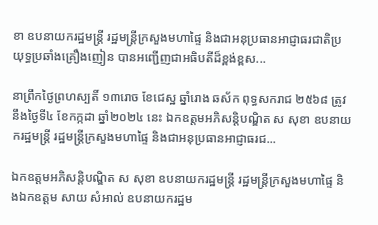ខា ឧបនាយករដ្ឋមន្ត្រី រដ្ឋមន្ត្រីក្រសួងមហាផ្ទៃ និងជាអនុប្រធានអាជ្ញាធរជាតិប្រយុទ្ធប្រឆាំងគ្រឿងញៀន បានអញ្ជើញជាអធិបតីដ៏ខ្ពង់ខ្ពស...

នាព្រឹកថ្ងៃព្រហស្បតិ៍ ១៣រោច ខែជេស្ឋ ឆ្នាំរោង ឆស័ក ពុទ្ធសករាជ ២៥៦៨ ត្រូវនឹងថ្ងៃទី៤ ខែកក្កដា ឆ្នាំ២០២៤ នេះ ឯកឧត្តមអភិសន្តិបណ្ឌិត ស សុខា ឧបនាយករដ្ឋមន្ត្រី រដ្ឋមន្ត្រីក្រសួងមហាផ្ទៃ និងជាអនុប្រធានអាជ្ញាធរជ...

ឯកឧត្តមអភិសន្តិបណ្ឌិត ស សុខា ឧបនាយករដ្ឋមន្ត្រី រដ្ឋមន្ត្រីក្រសួងមហាផ្ទៃ និងឯកឧត្តម សាយ សំអាល់ ឧបនាយករដ្ឋម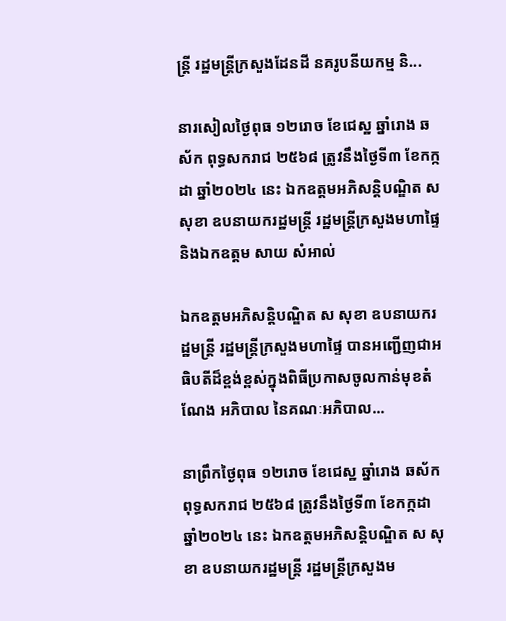ន្ត្រី រដ្ឋមន្ត្រីក្រសួងដែនដី នគរូបនីយកម្ម និ...

នារសៀលថ្ងៃពុធ ១២រោច ខែជេស្ឋ ឆ្នាំរោង ឆស័ក ពុទ្ធសករាជ ២៥៦៨ ត្រូវនឹងថ្ងៃទី៣ ខែកក្កដា ឆ្នាំ២០២៤ នេះ ឯកឧត្តមអភិសន្តិបណ្ឌិត ស សុខា ឧបនាយករដ្ឋមន្ត្រី រដ្ឋមន្ត្រីក្រសួងមហាផ្ទៃ និងឯកឧត្តម សាយ សំអាល់

ឯកឧត្តមអភិសន្តិបណ្ឌិត ស សុខា ឧបនាយករដ្ឋមន្ត្រី រដ្ឋមន្ត្រីក្រសួងមហាផ្ទៃ បានអញ្ជើញជាអធិបតីដ៏ខ្ពង់ខ្ពស់ក្នុងពិធីប្រកាសចូលកាន់មុខតំណែង អភិបាល នៃគណៈអភិបាល...

នាព្រឹកថ្ងៃពុធ ១២រោច ខែជេស្ឋ ឆ្នាំរោង ឆស័ក ពុទ្ធសករាជ ២៥៦៨ ត្រូវនឹងថ្ងៃទី៣ ខែកក្កដា ឆ្នាំ២០២៤ នេះ ឯកឧត្តមអភិសន្តិបណ្ឌិត ស សុខា ឧបនាយករដ្ឋមន្ត្រី រដ្ឋមន្ត្រីក្រសួងម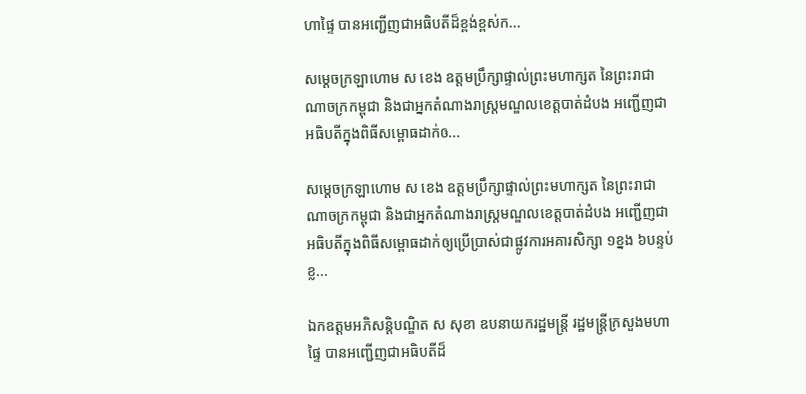ហាផ្ទៃ បានអញ្ជើញជាអធិបតីដ៏ខ្ពង់ខ្ពស់ក...

សម្ដេចក្រឡាហោម ស ខេង ឧត្តមប្រឹក្សាផ្ទាល់ព្រះមហាក្សត នៃព្រះរាជាណាចក្រកម្ពុជា និងជាអ្នកតំណាងរាស្ត្រមណ្ឌលខេត្តបាត់ដំបង អញ្ជើញជាអធិបតីក្នុងពិធីសម្ពោធដាក់ឲ...

សម្ដេចក្រឡាហោម ស ខេង ឧត្តមប្រឹក្សាផ្ទាល់ព្រះមហាក្សត នៃព្រះរាជាណាចក្រកម្ពុជា និងជាអ្នកតំណាងរាស្ត្រមណ្ឌលខេត្តបាត់ដំបង អញ្ជើញជាអធិបតីក្នុងពិធីសម្ពោធដាក់ឲ្យប្រើប្រាស់ជាផ្លូវការអគារសិក្សា ១ខ្នង ៦បន្ទប់ ខ្ល...

ឯកឧត្តមអភិសន្តិបណ្ឌិត ស សុខា ឧបនាយករដ្ឋមន្ត្រី រដ្ឋមន្ត្រីក្រសួងមហាផ្ទៃ បានអញ្ជើញជាអធិបតីដ៏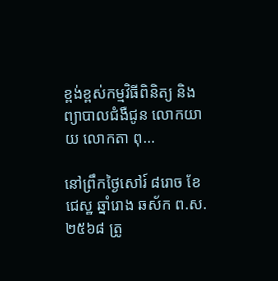ខ្ពង់ខ្ពស់កម្មវិធីពិនិត្យ និងព្យាបាលជំងឺជូន លោកយាយ លោកតា ពុ...

នៅព្រឹកថ្ងៃសៅរ៍ ៨រោច ខែជេស្ឋ ឆ្នាំរោង ឆស័ក ព.ស.២៥៦៨ ត្រូ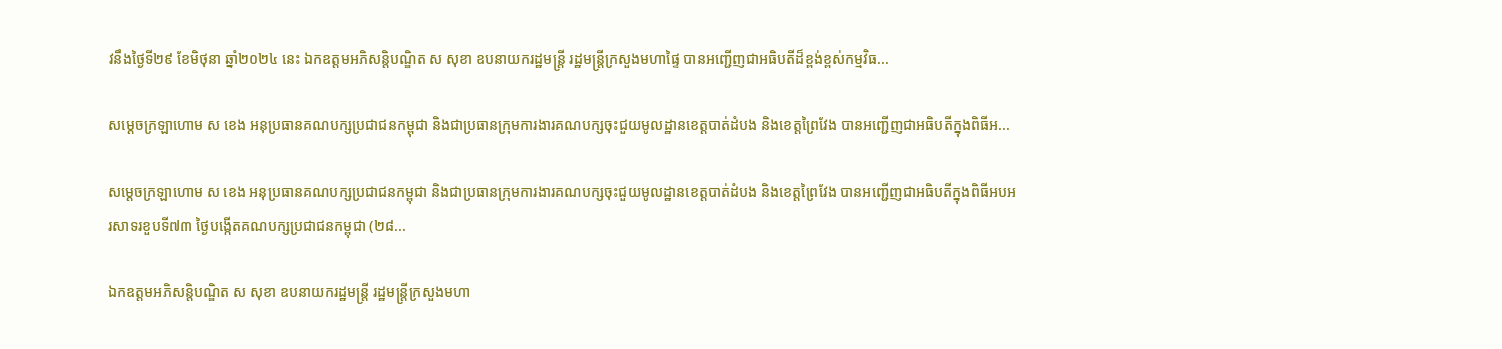វនឹងថ្ងៃទី២៩ ខែមិថុនា ឆ្នាំ២០២៤ នេះ ឯកឧត្តមអភិសន្តិបណ្ឌិត ស សុខា ឧបនាយករដ្ឋមន្ត្រី រដ្ឋមន្ត្រីក្រសួងមហាផ្ទៃ បានអញ្ជើញជាអធិបតីដ៏ខ្ពង់ខ្ពស់កម្មវិធ...

សម្ដេចក្រឡាហោម ស ខេង អនុប្រធានគណបក្សប្រជាជនកម្ពុជា និងជាប្រធានក្រុមការងារគណបក្សចុះជួយមូលដ្ឋានខេត្តបាត់ដំបង និងខេត្តព្រៃវែង បានអញ្ជើញជាអធិបតីក្នុងពិធីអ...

សម្ដេចក្រឡាហោម ស ខេង អនុប្រធានគណបក្សប្រជាជនកម្ពុជា និងជាប្រធានក្រុមការងារគណបក្សចុះជួយមូលដ្ឋានខេត្តបាត់ដំបង និងខេត្តព្រៃវែង បានអញ្ជើញជាអធិបតីក្នុងពិធីអបអរសាទរខួបទី៧៣ ថ្ងៃបង្កើតគណបក្សប្រជាជនកម្ពុជា (២៨...

ឯកឧត្តមអភិសន្តិបណ្ឌិត ស សុខា ឧបនាយករដ្ឋមន្ត្រី រដ្ឋមន្ត្រីក្រសួងមហា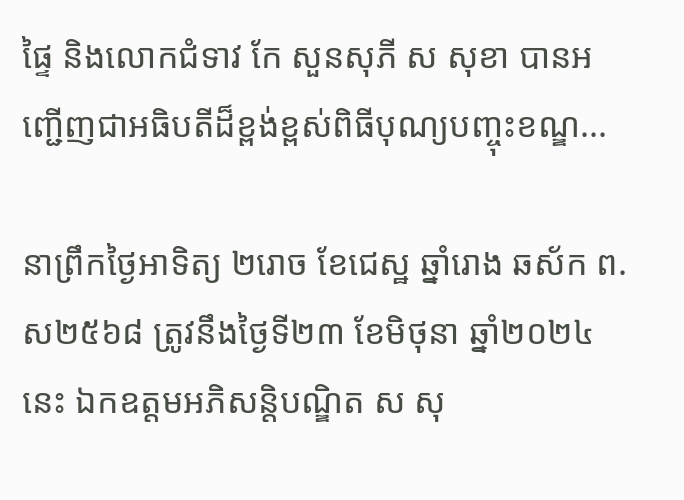ផ្ទៃ និងលោកជំទាវ កែ សួនសុភី ស សុខា បានអញ្ជើញជាអធិបតីដ៏ខ្ពង់ខ្ពស់ពិធីបុណ្យបញ្ចុះខណ្ឌ...

នាព្រឹកថ្ងៃអាទិត្យ ២រោច ខែជេស្ឋ ឆ្នាំរោង ឆស័ក ព.ស២៥៦៨ ត្រូវនឹងថ្ងៃទី២៣ ខែមិថុនា ឆ្នាំ២០២៤ នេះ ឯកឧត្តមអភិសន្តិបណ្ឌិត ស សុ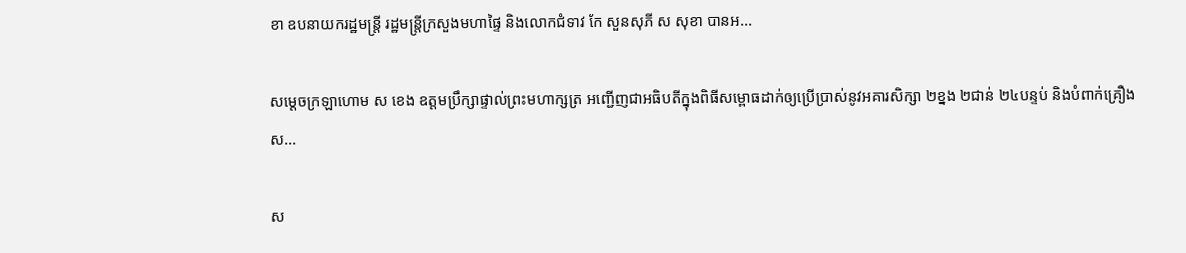ខា ឧបនាយករដ្ឋមន្ត្រី រដ្ឋមន្ត្រីក្រសួងមហាផ្ទៃ និងលោកជំទាវ កែ សួនសុភី ស សុខា បានអ...

សម្ដេចក្រឡាហោម ស ខេង ឧត្តមប្រឹក្សាផ្ទាល់ព្រះមហាក្សត្រ អញ្ជើញជាអធិបតីក្នុងពិធីសម្ពោធដាក់ឲ្យប្រើប្រាស់នូវអគារសិក្សា ២ខ្នង ២ជាន់ ២៤បន្ទប់ និងបំពាក់គ្រឿងស...

ស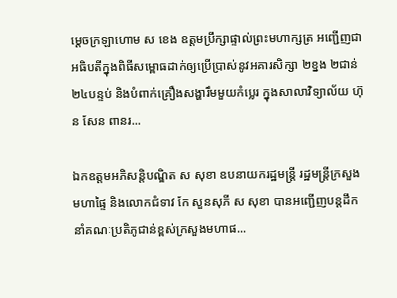ម្ដេចក្រឡាហោម ស ខេង ឧត្តមប្រឹក្សាផ្ទាល់ព្រះមហាក្សត្រ អញ្ជើញជាអធិបតីក្នុងពិធីសម្ពោធដាក់ឲ្យប្រើប្រាស់នូវអគារសិក្សា ២ខ្នង ២ជាន់ ២៤បន្ទប់ និងបំពាក់គ្រឿងសង្ហារឹមមួយកំប្លេរ ក្នុងសាលាវិទ្យាល័យ ហ៊ុន សែន ពានរ...

ឯកឧត្តមអភិសន្តិបណ្ឌិត ស សុខា ឧបនាយករដ្ឋមន្ត្រី រដ្ឋមន្ត្រីក្រសួងមហាផ្ទៃ និងលោកជំទាវ កែ សួនសុភី ស សុខា បានអញ្ជើញបន្តដឹកនាំគណៈប្រតិភូជាន់ខ្ពស់ក្រសួងមហាផ...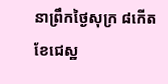នាព្រឹកថ្ងៃសុក្រ ៨កើត ខែជេស្ឋ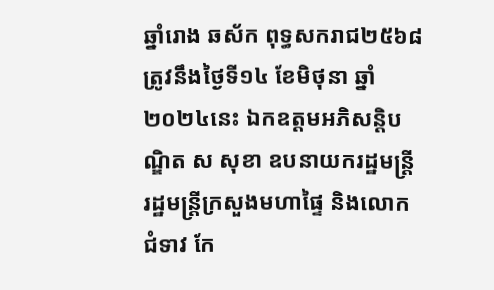ឆ្នាំរោង ឆស័ក ពុទ្ធសករាជ២៥៦៨ ត្រូវនឹងថ្ងៃទី១៤ ខែមិថុនា ឆ្នាំ២០២៤នេះ ឯកឧត្តមអភិសន្តិបណ្ឌិត ស សុខា ឧបនាយករដ្ឋមន្ត្រី រដ្ឋមន្ត្រីក្រសួងមហាផ្ទៃ និងលោកជំទាវ កែ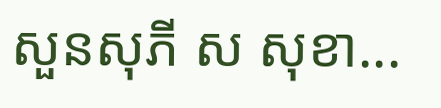សួនសុភី ស សុខា...